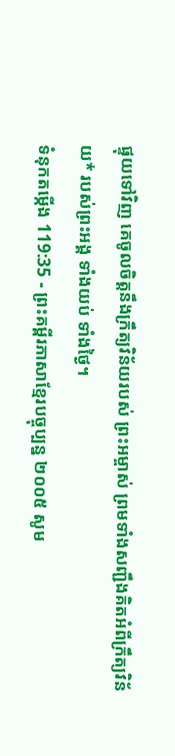ផ្ទុយទៅវិញ គេចូលចិត្តនឹងក្រឹត្យវិន័យរបស់ ព្រះអម្ចាស់ ព្រមទាំងសញ្ជឹងគិតអំពីក្រឹត្យវិន័យ* របស់ព្រះអង្គ ទាំងយប់ ទាំងថ្ងៃ។
ទំនុកតម្កើង 119:35 - ព្រះគម្ពីរភាសាខ្មែរបច្ចុប្បន្ន ២០០៥ សូម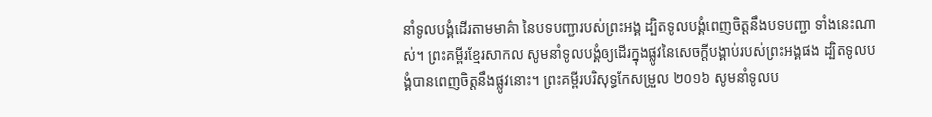នាំទូលបង្គំដើរតាមមាគ៌ា នៃបទបញ្ជារបស់ព្រះអង្គ ដ្បិតទូលបង្គំពេញចិត្តនឹងបទបញ្ជា ទាំងនេះណាស់។ ព្រះគម្ពីរខ្មែរសាកល សូមនាំទូលបង្គំឲ្យដើរក្នុងផ្លូវនៃសេចក្ដីបង្គាប់របស់ព្រះអង្គផង ដ្បិតទូលបង្គំបានពេញចិត្តនឹងផ្លូវនោះ។ ព្រះគម្ពីរបរិសុទ្ធកែសម្រួល ២០១៦ សូមនាំទូលប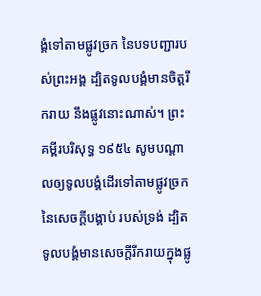ង្គំទៅតាមផ្លូវច្រក នៃបទបញ្ជារបស់ព្រះអង្គ ដ្បិតទូលបង្គំមានចិត្តរីករាយ នឹងផ្លូវនោះណាស់។ ព្រះគម្ពីរបរិសុទ្ធ ១៩៥៤ សូមបណ្តាលឲ្យទូលបង្គំដើរទៅតាមផ្លូវច្រកនៃសេចក្ដីបង្គាប់ របស់ទ្រង់ ដ្បិតទូលបង្គំមានសេចក្ដីរីករាយក្នុងផ្លូ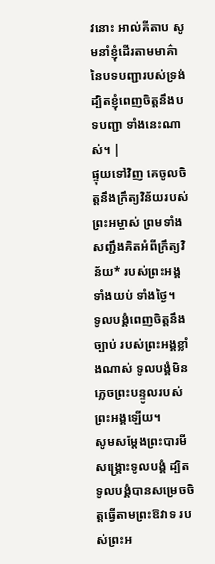វនោះ អាល់គីតាប សូមនាំខ្ញុំដើរតាមមាគ៌ា នៃបទបញ្ជារបស់ទ្រង់ ដ្បិតខ្ញុំពេញចិត្តនឹងបទបញ្ជា ទាំងនេះណាស់។ |
ផ្ទុយទៅវិញ គេចូលចិត្តនឹងក្រឹត្យវិន័យរបស់ ព្រះអម្ចាស់ ព្រមទាំងសញ្ជឹងគិតអំពីក្រឹត្យវិន័យ* របស់ព្រះអង្គ ទាំងយប់ ទាំងថ្ងៃ។
ទូលបង្គំពេញចិត្តនឹងច្បាប់ របស់ព្រះអង្គខ្លាំងណាស់ ទូលបង្គំមិនភ្លេចព្រះបន្ទូលរបស់ព្រះអង្គឡើយ។
សូមសម្តែងព្រះបារមីសង្គ្រោះទូលបង្គំ ដ្បិតទូលបង្គំបានសម្រេចចិត្តធ្វើតាមព្រះឱវាទ របស់ព្រះអ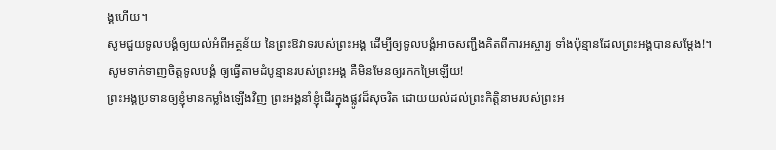ង្គហើយ។
សូមជួយទូលបង្គំឲ្យយល់អំពីអត្ថន័យ នៃព្រះឱវាទរបស់ព្រះអង្គ ដើម្បីឲ្យទូលបង្គំអាចសញ្ជឹងគិតពីការអស្ចារ្យ ទាំងប៉ុន្មានដែលព្រះអង្គបានសម្តែង!។
សូមទាក់ទាញចិត្តទូលបង្គំ ឲ្យធ្វើតាមដំបូន្មានរបស់ព្រះអង្គ គឺមិនមែនឲ្យរកកម្រៃឡើយ!
ព្រះអង្គប្រទានឲ្យខ្ញុំមានកម្លាំងឡើងវិញ ព្រះអង្គនាំខ្ញុំដើរក្នុងផ្លូវដ៏សុចរិត ដោយយល់ដល់ព្រះកិត្តិនាមរបស់ព្រះអ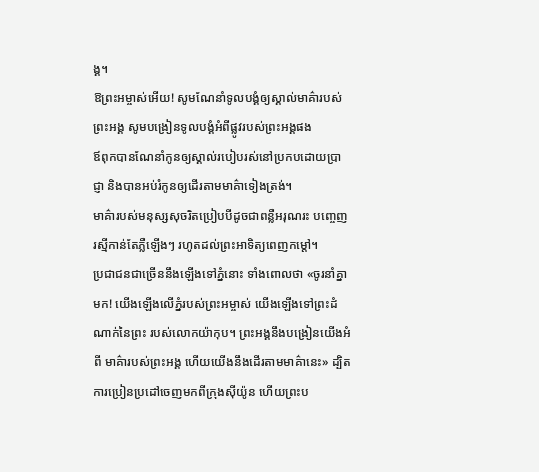ង្គ។
ឱព្រះអម្ចាស់អើយ! សូមណែនាំទូលបង្គំឲ្យស្គាល់មាគ៌ារបស់ព្រះអង្គ សូមបង្រៀនទូលបង្គំអំពីផ្លូវរបស់ព្រះអង្គផង
ឪពុកបានណែនាំកូនឲ្យស្គាល់របៀបរស់នៅប្រកបដោយប្រាជ្ញា និងបានអប់រំកូនឲ្យដើរតាមមាគ៌ាទៀងត្រង់។
មាគ៌ារបស់មនុស្សសុចរិតប្រៀបបីដូចជាពន្លឺអរុណរះ បញ្ចេញរស្មីកាន់តែភ្លឺឡើងៗ រហូតដល់ព្រះអាទិត្យពេញកម្ដៅ។
ប្រជាជនជាច្រើននឹងឡើងទៅភ្នំនោះ ទាំងពោលថា «ចូរនាំគ្នាមក! យើងឡើងលើភ្នំរបស់ព្រះអម្ចាស់ យើងឡើងទៅព្រះដំណាក់នៃព្រះ របស់លោកយ៉ាកុប។ ព្រះអង្គនឹងបង្រៀនយើងអំពី មាគ៌ារបស់ព្រះអង្គ ហើយយើងនឹងដើរតាមមាគ៌ានេះ» ដ្បិតការប្រៀនប្រដៅចេញមកពីក្រុងស៊ីយ៉ូន ហើយព្រះប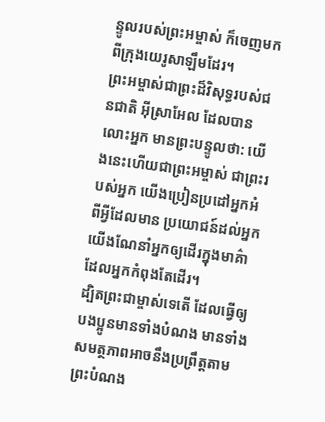ន្ទូលរបស់ព្រះអម្ចាស់ ក៏ចេញមកពីក្រុងយេរូសាឡឹមដែរ។
ព្រះអម្ចាស់ជាព្រះដ៏វិសុទ្ធរបស់ជនជាតិ អ៊ីស្រាអែល ដែលបានលោះអ្នក មានព្រះបន្ទូលថា: យើងនេះហើយជាព្រះអម្ចាស់ ជាព្រះរបស់អ្នក យើងប្រៀនប្រដៅអ្នកអំពីអ្វីដែលមាន ប្រយោជន៍ដល់អ្នក យើងណែនាំអ្នកឲ្យដើរក្នុងមាគ៌ា ដែលអ្នកកំពុងតែដើរ។
ដ្បិតព្រះជាម្ចាស់ទេតើ ដែលធ្វើឲ្យបងប្អូនមានទាំងបំណង មានទាំងសមត្ថភាពអាចនឹងប្រព្រឹត្តតាមព្រះបំណង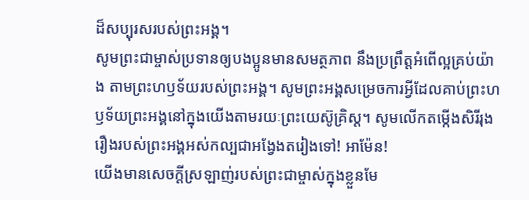ដ៏សប្បុរសរបស់ព្រះអង្គ។
សូមព្រះជាម្ចាស់ប្រទានឲ្យបងប្អូនមានសមត្ថភាព នឹងប្រព្រឹត្តអំពើល្អគ្រប់យ៉ាង តាមព្រះហឫទ័យរបស់ព្រះអង្គ។ សូមព្រះអង្គសម្រេចការអ្វីដែលគាប់ព្រះហឫទ័យព្រះអង្គនៅក្នុងយើងតាមរយៈព្រះយេស៊ូគ្រិស្ត។ សូមលើកតម្កើងសិរីរុងរឿងរបស់ព្រះអង្គអស់កល្បជាអង្វែងតរៀងទៅ! អាម៉ែន!
យើងមានសេចក្ដីស្រឡាញ់របស់ព្រះជាម្ចាស់ក្នុងខ្លួនមែ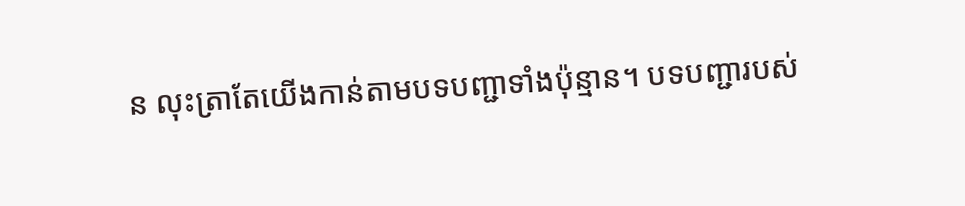ន លុះត្រាតែយើងកាន់តាមបទបញ្ជាទាំងប៉ុន្មាន។ បទបញ្ជារបស់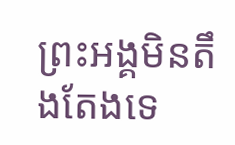ព្រះអង្គមិនតឹងតែងទេ